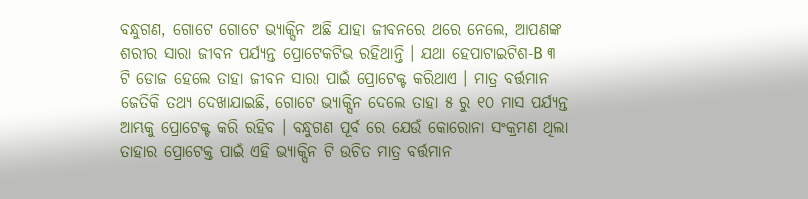ବନ୍ଧୁଗଣ, ଗୋଟେ ଗୋଟେ ଭ୍ୟାକ୍ସିନ ଅଛି ଯାହା ଜୀବନରେ ଥରେ ନେଲେ, ଆପଣଙ୍କ ଶରୀର ସାରା ଜୀବନ ପର୍ଯ୍ୟନ୍ତ ପ୍ରୋଟେକଟିଭ ରହିଥାନ୍ତି । ଯଥା ହେପାଟାଇଟିଶ-B ୩ ଟି ଡୋଜ ହେଲେ ତାହା ଜୀବନ ସାରା ପାଇଁ ପ୍ରୋଟେକ୍ଟ କରିଥାଏ । ମାତ୍ର ବର୍ତ୍ତମାନ ଜେତିକି ତଥ୍ୟ ଦେଖାଯାଇଛି, ଗୋଟେ ଭ୍ୟାକ୍ସିନ ଦେଲେ ତାହା ୫ ରୁ ୧୦ ମାସ ପର୍ଯ୍ୟନ୍ତ ଆମ୍ଭକୁ ପ୍ରୋଟେକ୍ଟ କରି ରହିବ । ବନ୍ଧୁଗଣ ପୂର୍ବ ରେ ଯେଉଁ କୋରୋନା ସଂକ୍ରମଣ ଥିଲା ତାହାର ପ୍ରୋଟେକ୍ତ ପାଇଁ ଏହି ଭ୍ୟାକ୍ସିନ ଟି ଉଚିତ ମାତ୍ର ବର୍ତ୍ତମାନ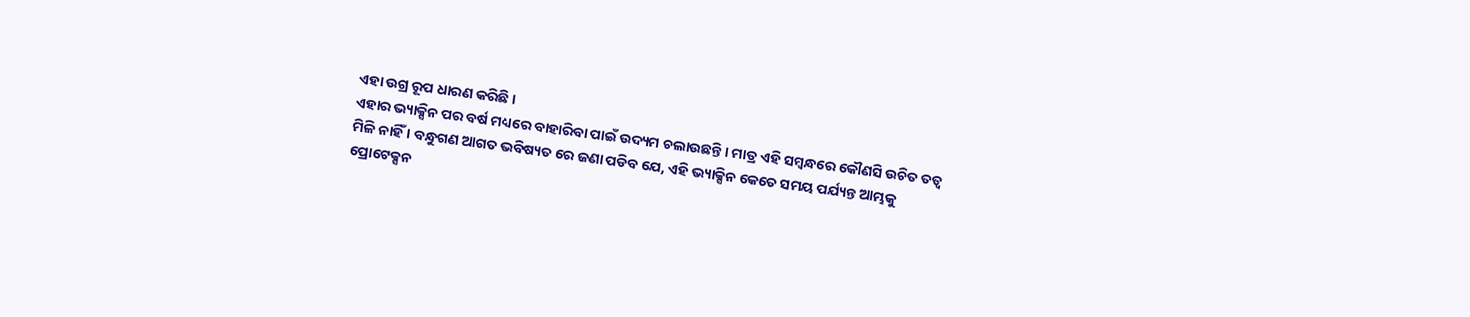ଏହା ଉଗ୍ର ରୂପ ଧାରଣ କରିଛି ।
ଏହାର ଭ୍ୟାକ୍ସିନ ପର ବର୍ଷ ମଧ୍ୟରେ ବାହାରିବା ପାଇଁ ଉଦ୍ୟମ ଚଲାଉଛନ୍ତି । ମାତ୍ର ଏହି ସମ୍ବନ୍ଧରେ କୌଣସି ଉଚିତ ତତ୍ଵ ମିଳି ନାହିଁ । ବନ୍ଧୁଗଣ ଆଗତ ଭବିଷ୍ୟତ ରେ ଜଣା ପଡିବ ଯେ, ଏହି ଭ୍ୟାକ୍ସିନ କେତେ ସମୟ ପର୍ଯ୍ୟନ୍ତ ଆମ୍ଭକୁ ପ୍ରୋଟେକ୍ସନ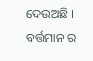ଦେଉଅଛି ।
ବର୍ତ୍ତମାନ ର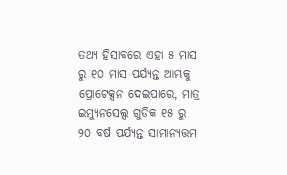ତଥ୍ୟ ହିସାବରେ ଏହା ୫ ମାସ ରୁ ୧୦ ମାସ ପର୍ଯ୍ୟନ୍ତ ଆମ୍ଭକୁ ପ୍ରୋଟେକ୍ସନ ଦେଇପାରେ, ମାତ୍ର ଇମ୍ୟୁନସେଲ୍ସ ଗୁଡିକ ୧୫ ରୁ ୨୦ ବର୍ଷ ପର୍ଯ୍ୟନ୍ତ ସାମାନ୍ୟତ୍ତମ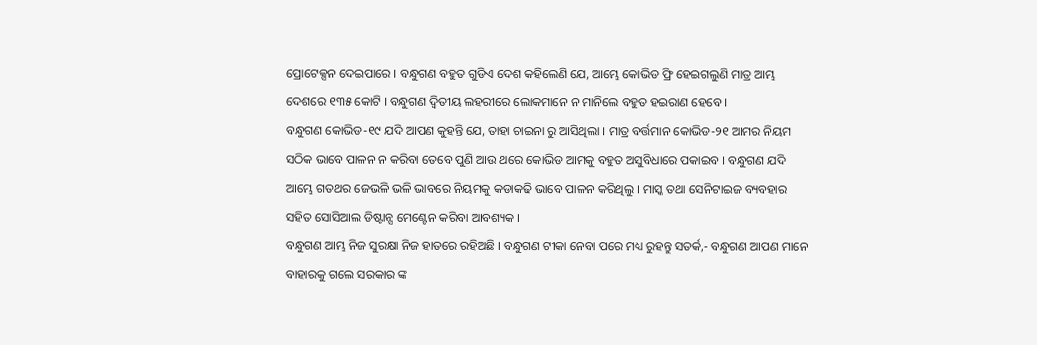ପ୍ରୋଟେକ୍ସନ ଦେଇପାରେ । ବନ୍ଧୁଗଣ ବହୁତ ଗୁଡିଏ ଦେଶ କହିଲେଣି ଯେ, ଆମ୍ଭେ କୋଭିଡ ଫ୍ରି ହେଇଗଲୁଣି ମାତ୍ର ଆମ୍ଭ ଦେଶରେ ୧୩୫ କୋଟି । ବନ୍ଧୁଗଣ ଦ୍ଵିତୀୟ ଲହରୀରେ ଲୋକମାନେ ନ ମାନିଲେ ବହୁତ ହଇରାଣ ହେବେ ।
ବନ୍ଧୁଗଣ କୋଭିଡ-୧୯ ଯଦି ଆପଣ କୁହନ୍ତି ଯେ, ତାହା ଚାଇନା ରୁ ଆସିଥିଲା । ମାତ୍ର ବର୍ତ୍ତମାନ କୋଭିଡ-୨୧ ଆମର ନିୟମ ସଠିକ ଭାବେ ପାଳନ ନ କରିବା ତେବେ ପୁଣି ଆଉ ଥରେ କୋଭିଡ ଆମକୁ ବହୁତ ଅସୁବିଧାରେ ପକାଇବ । ବନ୍ଧୁଗଣ ଯଦି ଆମ୍ଭେ ଗତଥର ଜେଭଳି ଭଳି ଭାବରେ ନିୟମକୁ କଡାକଢି ଭାବେ ପାଳନ କରିଥିଲୁ । ମାସ୍କ ତଥା ସେନିଟାଇଜ ବ୍ୟବହାର ସହିତ ସୋସିଆଲ ଡିଷ୍ଟାନ୍ସ ମେଣ୍ଟେନ କରିବା ଆବଶ୍ୟକ ।
ବନ୍ଧୁଗଣ ଆମ୍ଭ ନିଜ ସୁରକ୍ଷା ନିଜ ହାତରେ ରହିଅଛି । ବନ୍ଧୁଗଣ ଟୀକା ନେବା ପରେ ମଧ୍ୟ ରୁହନ୍ତୁ ସତର୍କ,- ବନ୍ଧୁଗଣ ଆପଣ ମାନେ ବାହାରକୁ ଗଲେ ସରକାର ଙ୍କ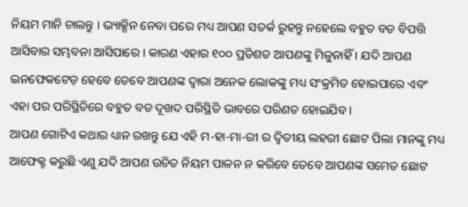ନିୟମ ମାନି ଚାଲନ୍ତୁ । ଭ୍ୟାକ୍ସିନ ନେବା ପରେ ମଧ୍ୟ ଆପଣ ସତର୍କ ରୁହନ୍ତୁ ନହେଲେ ବହୁତ ବଡ ବିପତ୍ତି ଆସିବାର ସମ୍ଭବନା ଆସିପାରେ । କାରଣ ଏହାର ୧୦୦ ପ୍ରତିଶତ ଆପଣଙ୍କୁ ମିଳୁନାହିଁ । ଯଦି ଆପଣ ଇନଫେକଟେଡ଼ ହେବେ ତେବେ ଆପଣଙ୍କ ଦ୍ଵାରା ଅନେକ ଲୋକଙ୍କୁ ମଧ୍ୟ ସଂକ୍ରମିତ ହୋଇପାରେ ଏବଂ ଏହା ପର ପରିସ୍ଥିତିରେ ବହୁତ ବଡ ଦୂଖଦ ପରିସ୍ଥିତି ଭାବରେ ପରିଣତ ହୋଇଯିବ ।
ଆପଣ ଗୋଟିଏ କଥାର ଧ୍ୟାନ ରଖନ୍ତୁ ଯେ ଏହି ମ-ହା-ମା-ରୀ ର ଦ୍ଵିତୀୟ ଲହରୀ ଛୋଟ ପିଲା ମାନଙ୍କୁ ମଧ୍ୟ ଆଫେକ୍ଟ କରୁଛି ଏଣୁ ଯଦି ଆପଣ ଉଚିତ ନିୟମ ପାଳନ ନ କରିବେ ତେବେ ଆପଣଙ୍କ ସମେତ ଛୋଟ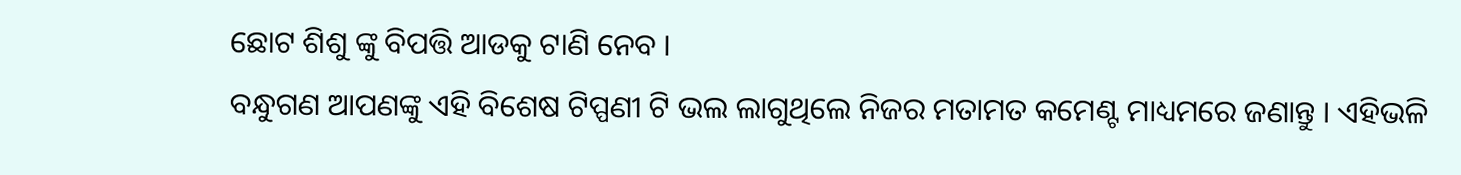ଛୋଟ ଶିଶୁ ଙ୍କୁ ବିପତ୍ତି ଆଡକୁ ଟାଣି ନେବ ।
ବନ୍ଧୁଗଣ ଆପଣଙ୍କୁ ଏହି ବିଶେଷ ଟିପ୍ପଣୀ ଟି ଭଲ ଲାଗୁଥିଲେ ନିଜର ମତାମତ କମେଣ୍ଟ ମାଧ୍ୟମରେ ଜଣାନ୍ତୁ । ଏହିଭଳି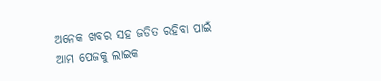ଅନେକ ଖବର ସହ ଜଡିତ ରହିବା ପାଇଁ ଆମ ପେଜକୁ ଲାଇକ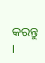କରନ୍ତୁ ।